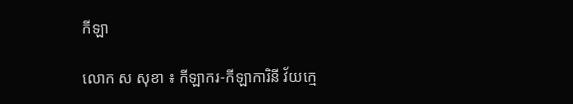កីឡា

លោក ស សុខា ៖ កីឡាករ-កីឡាការិនី វ័យក្មេ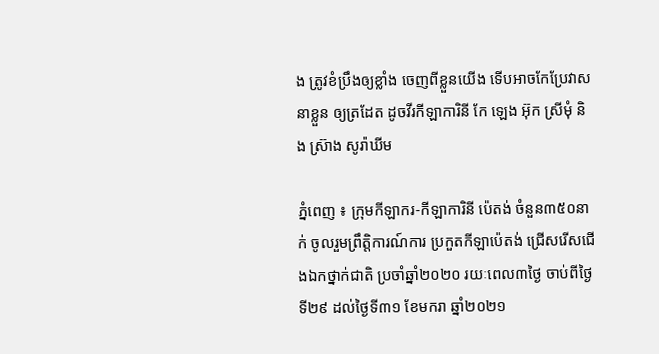ង ត្រូវខំប្រឹងឲ្យខ្លាំង ចេញពីខ្លួនយើង ទើបអាចកែប្រែវាសនាខ្លួន ឲ្យត្រដែត ដូចវីរកីឡាការិនី កែ ឡេង អ៊ុក ស្រីមុំ និង ស្រ៊ាង សូរ៉ាឃីម

ភ្នំពេញ ៖ ក្រុមកីឡាករ-កីឡាការិនី ប៉េតង់ ចំនួន៣៥០នាក់ ចូលរួមព្រឹត្តិការណ៍ការ ប្រកួតកីឡាប៉េតង់ ជ្រើសរើសជើងឯកថ្នាក់ជាតិ ប្រចាំឆ្នាំ២០២០ រយៈពេល៣ថ្ងៃ ចាប់ពីថ្ងៃទី២៩ ដល់ថ្ងៃទី៣១ ខែមករា ឆ្នាំ២០២១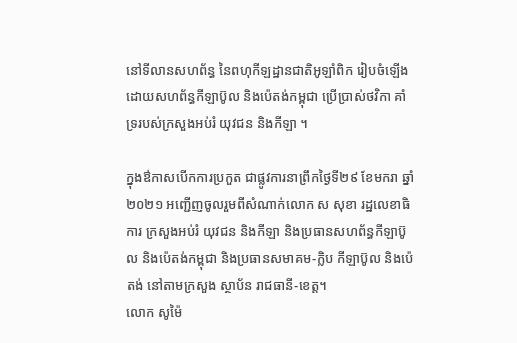នៅទីលានសហព័ន្ធ នៃពហុកីឡដ្ឋានជាតិអូឡាំពិក រៀបចំឡើងដោយសហព័ន្ធកីឡាប៊ូល និងប៉េតង់កម្ពុជា ប្រើប្រាស់ថវិកា គាំទ្ររបស់ក្រសួងអប់រំ យុវជន និងកីឡា ។

ក្នុងឳកាសបើកការប្រកួត ជាផ្លូវការនាព្រឹកថ្ងៃទី២៩ ខែមករា ឆ្នាំ២០២១ អញ្ជើញចូលរួមពីសំណាក់លោក ស សុខា រដ្ឋលេខាធិការ ក្រសួងអប់រំ យុវជន និងកីឡា និងប្រធានសហព័ន្ធកីឡាប៊ូល និងប៉េតង់កម្ពុជា និងប្រធានសមាគម-ក្លិប កីឡាប៊ូល និងប៉េតង់ នៅតាមក្រសួង ស្ថាប័ន រាជធានី-ខេត្ត។
លោក សូម៉ៃ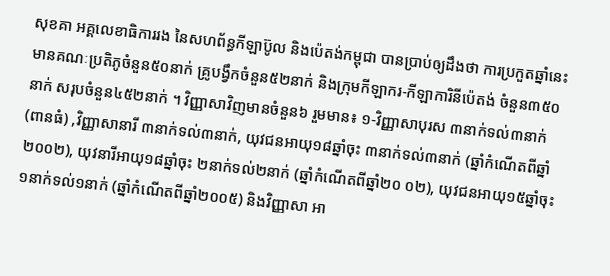សុខគា អគ្គលេខាធិការរង នៃសហព័ន្ធកីឡាប៊ូល និងប៉េតង់កម្ពុជា បានប្រាប់ឲ្យដឹងថា ការប្រកួតឆ្នាំនេះ មានគណៈប្រតិភូចំនួន៥០នាក់ គ្រូបង្វឹកចំនួន៥២នាក់ និងក្រុមកីឡាករ-កីឡាការិនីប៉េតង់ ចំនួន៣៥០នាក់ សរុបចំនួន៤៥២នាក់ ។ វិញ្ញាសាវិញមានចំនួន៦ រួមមាន៖ ១-វិញ្ញាសាបុរស ៣នាក់ទល់៣នាក់ (ពានធំ) ,វិញ្ញាសានារី ៣នាក់ទល់៣នាក់, យុវជនអាយុ១៨ឆ្នាំចុះ ៣នាក់ទល់៣នាក់ (ឆ្នាំកំណើតពីឆ្នាំ២០០២), យុវនារីអាយុ១៨ឆ្នាំចុះ ២នាក់ទល់២នាក់ (ឆ្នាំកំណើតពីឆ្នាំ២០ ០២), យុវជនអាយុ១៥ឆ្នាំចុះ ១នាក់ទល់១នាក់ (ឆ្នាំកំណើតពីឆ្នាំ២០០៥) និងវិញ្ញាសា អា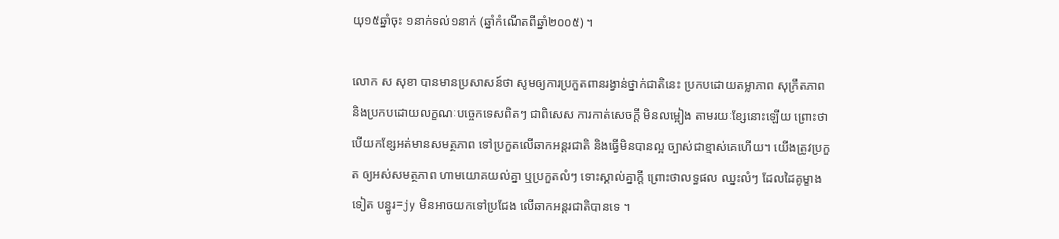យុ១៥ឆ្នាំចុះ ១នាក់ទល់១នាក់ (ឆ្នាំកំណើតពីឆ្នាំ២០០៥) ។

លោក ស សុខា បានមានប្រសាសន៍ថា សូមឲ្យការប្រកួតពានរង្វាន់ថ្នាក់ជាតិនេះ ប្រកបដោយតម្លាភាព សុក្រឹតភាព និងប្រកបដោយលក្ខណៈបច្ចេកទេសពិតៗ ជាពិសេស ការកាត់សេចក្ដី មិនលម្អៀង តាមរយៈខ្សែនោះឡើយ ព្រោះថា បើយកខ្សែអត់មានសមត្ថភាព ទៅប្រកួតលើឆាកអន្តរជាតិ និងធ្វើមិនបានល្អ ច្បាស់ជាខ្មាស់គេហើយ។ យើងត្រូវប្រកួត ឲ្យអស់សមត្ថភាព ហាមយោគយល់គ្នា ឬប្រកួតលំៗ ទោះស្គាល់គ្នាក្ដី ព្រោះថាលទ្ធផល ឈ្នះលំៗ ដែលដៃគូម្ខាងទៀត បន្ធូរ=jy មិនអាចយកទៅប្រជែង លើឆាកអន្តរជាតិបានទេ ។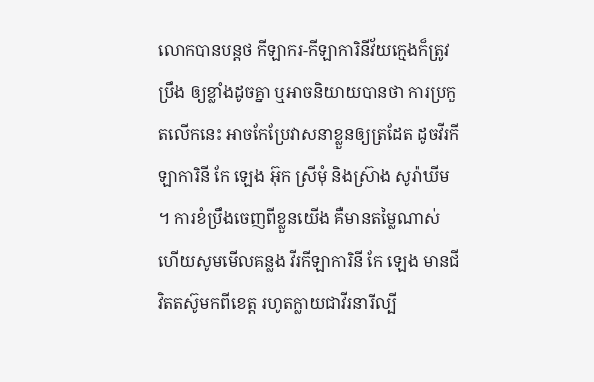លោកបានបន្តថ កីឡាករ-កីឡាការិនីវ័យក្មេងក៏ត្រូវប្រឹង ឲ្យខ្លាំងដូចគ្នា ឬអាចនិយាយបានថា ការប្រកួតលើកនេះ អាចកែប្រែវាសនាខ្លួនឲ្យត្រដែត ដូចវីរកីឡាការិនី កែ ឡេង អ៊ុក ស្រីមុំ និងស្រ៊ាង សូរ៉ាឃីម ។ ការខំប្រឹងចេញពីខ្លួនយើង គឺមានតម្លៃណាស់ ហើយសូមមើលគន្លង វីរកីឡាការិនី កែ ឡេង មានជីវិតតស៊ូមកពីខេត្ត រហូតក្លាយជាវីរនារីល្បី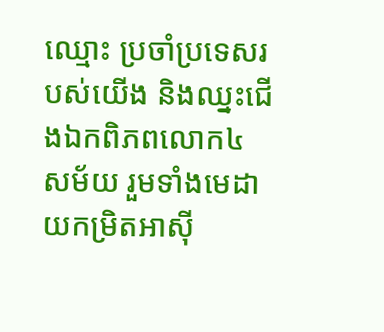ឈ្មោះ ប្រចាំប្រទេសរបស់យើង និងឈ្នះជើងឯកពិភពលោក៤ សម័យ រួមទាំងមេដាយកម្រិតអាស៊ី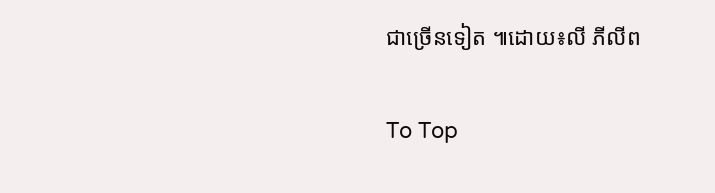ជាច្រើនទៀត ៕ដោយ៖លី ភីលីព

To Top